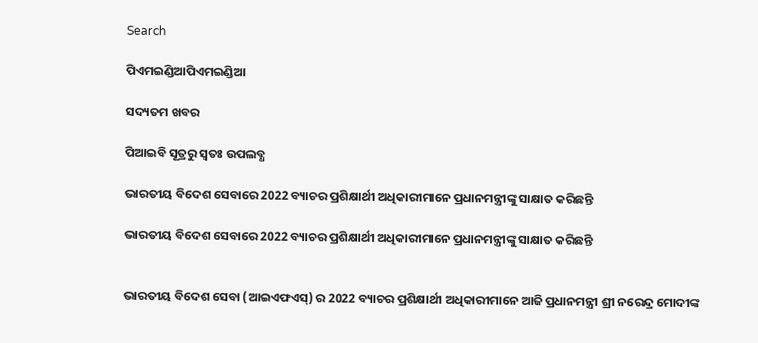Search

ପିଏମଇଣ୍ଡିଆପିଏମଇଣ୍ଡିଆ

ସଦ୍ୟତମ ଖବର

ପିଆଇବି ସୂତ୍ରରୁ ସ୍ବତଃ ଉପଲବ୍ଧ

ଭାରତୀୟ ବିଦେଶ ସେବାରେ 2022 ବ୍ୟାଚର ପ୍ରଶିକ୍ଷାର୍ଥୀ ଅଧିକାରୀମାନେ ପ୍ରଧାନମନ୍ତ୍ରୀଙ୍କୁ ସାକ୍ଷାତ କରିଛନ୍ତି

ଭାରତୀୟ ବିଦେଶ ସେବାରେ 2022 ବ୍ୟାଚର ପ୍ରଶିକ୍ଷାର୍ଥୀ ଅଧିକାରୀମାନେ ପ୍ରଧାନମନ୍ତ୍ରୀଙ୍କୁ ସାକ୍ଷାତ କରିଛନ୍ତି


ଭାରତୀୟ ବିଦେଶ ସେବା (ଆଇଏଫଏସ୍) ର 2022 ବ୍ୟାଚର ପ୍ରଶିକ୍ଷାର୍ଥୀ ଅଧିକାରୀମାନେ ଆଜି ପ୍ରଧାନମନ୍ତ୍ରୀ ଶ୍ରୀ ନରେନ୍ଦ୍ର ମୋଦୀଙ୍କ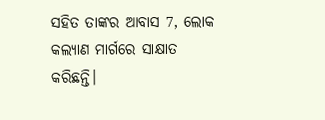ସହିତ ତାଙ୍କର ଆବାସ 7, ଲୋକ କଲ୍ୟାଣ ମାର୍ଗରେ ସାକ୍ଷାତ କରିଛନ୍ତି।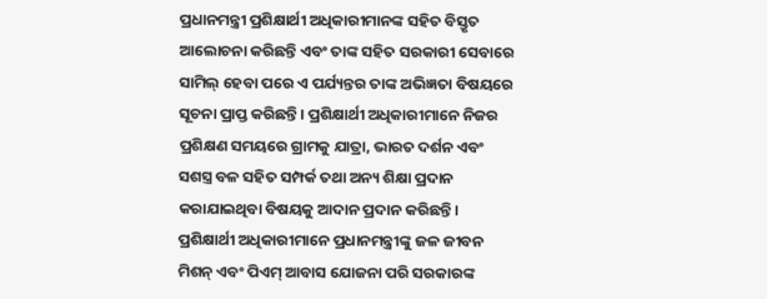ପ୍ରଧାନମନ୍ତ୍ରୀ ପ୍ରଶିକ୍ଷାର୍ଥୀ ଅଧିକାରୀମାନଙ୍କ ସହିତ ବିସ୍ତୃତ ଆଲୋଚନା କରିଛନ୍ତି ଏବଂ ତାଙ୍କ ସହିତ ସରକାରୀ ସେବାରେ ସାମିଲ୍ ହେବା ପରେ ଏ ପର୍ଯ୍ୟନ୍ତର ତାଙ୍କ ଅଭିଜ୍ଞତା ବିଷୟରେ ସୂଚନା ପ୍ରାପ୍ତ କରିଛନ୍ତି। ପ୍ରଶିକ୍ଷାର୍ଥୀ ଅଧିକାରୀମାନେ ନିଜର ପ୍ରଶିକ୍ଷଣ ସମୟରେ ଗ୍ରାମକୁ ଯାତ୍ରା, ଭାରତ ଦର୍ଶନ ଏବଂ ସଶସ୍ତ୍ର ବଳ ସହିତ ସମ୍ପର୍କ ତଥା ଅନ୍ୟ ଶିକ୍ଷା ପ୍ରଦାନ କରାଯାଇଥିବା ବିଷୟକୁ ଆଦାନ ପ୍ରଦାନ କରିଛନ୍ତି। ପ୍ରଶିକ୍ଷାର୍ଥୀ ଅଧିକାରୀମାନେ ପ୍ରଧାନମନ୍ତ୍ରୀଙ୍କୁ ଜଳ ଜୀବନ ମିଶନ୍ ଏବଂ ପିଏମ୍ ଆବାସ ଯୋଜନା ପରି ସରକାରଙ୍କ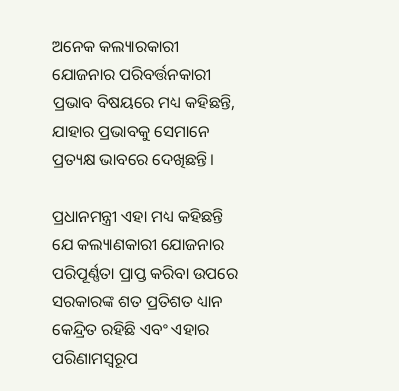ଅନେକ କଲ୍ୟାରକାରୀ ଯୋଜନାର ପରିବର୍ତ୍ତନକାରୀ ପ୍ରଭାବ ବିଷୟରେ ମଧ୍ୟ କହିଛନ୍ତି, ଯାହାର ପ୍ରଭାବକୁ ସେମାନେ ପ୍ରତ୍ୟକ୍ଷ ଭାବରେ ଦେଖିଛନ୍ତି।

ପ୍ରଧାନମନ୍ତ୍ରୀ ଏହା ମଧ୍ୟ କହିଛନ୍ତି ଯେ କଲ୍ୟାଣକାରୀ ଯୋଜନାର ପରିପୂର୍ଣ୍ଣତା ପ୍ରାପ୍ତ କରିବା ଉପରେ ସରକାରଙ୍କ ଶତ ପ୍ରତିଶତ ଧ୍ୟାନ କେନ୍ଦ୍ରିତ ରହିଛି ଏବଂ ଏହାର ପରିଣାମସ୍ବରୂପ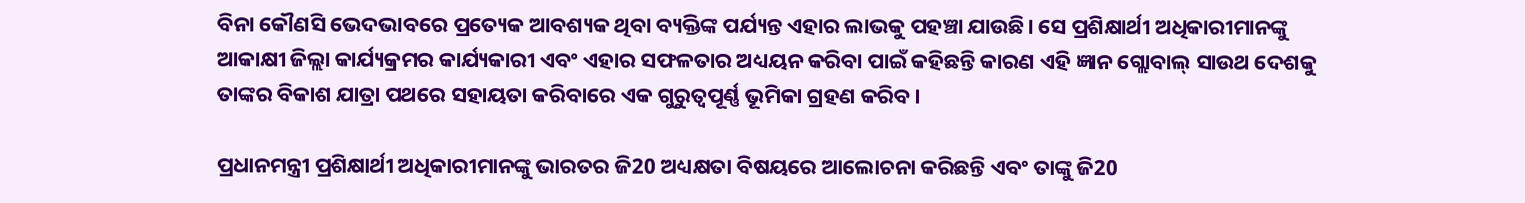ବିନା କୌଣସି ଭେଦଭାବରେ ପ୍ରତ୍ୟେକ ଆବଶ୍ୟକ ଥିବା ବ୍ୟକ୍ତିଙ୍କ ପର୍ଯ୍ୟନ୍ତ ଏହାର ଲାଭକୁ ପହଞ୍ଚା ଯାଉଛି। ସେ ପ୍ରଶିକ୍ଷାର୍ଥୀ ଅଧିକାରୀମାନଙ୍କୁ ଆକାକ୍ଷୀ ଜିଲ୍ଲା କାର୍ଯ୍ୟକ୍ରମର କାର୍ଯ୍ୟକାରୀ ଏବଂ ଏହାର ସଫଳତାର ଅଧ୍ୟୟନ କରିବା ପାଇଁ କହିଛନ୍ତି କାରଣ ଏହି ଜ୍ଞାନ ଗ୍ଲୋବାଲ୍ ସାଉଥ ଦେଶକୁ ତାଙ୍କର ବିକାଶ ଯାତ୍ରା ପଥରେ ସହାୟତା କରିବାରେ ଏକ ଗୁରୁତ୍ବପୂର୍ଣ୍ଣ ଭୂମିକା ଗ୍ରହଣ କରିବ।

ପ୍ରଧାନମନ୍ତ୍ରୀ ପ୍ରଶିକ୍ଷାର୍ଥୀ ଅଧିକାରୀମାନଙ୍କୁ ଭାରତର ଜି20 ଅଧ୍ୟକ୍ଷତା ବିଷୟରେ ଆଲୋଚନା କରିଛନ୍ତି ଏବଂ ତାଙ୍କୁ ଜି20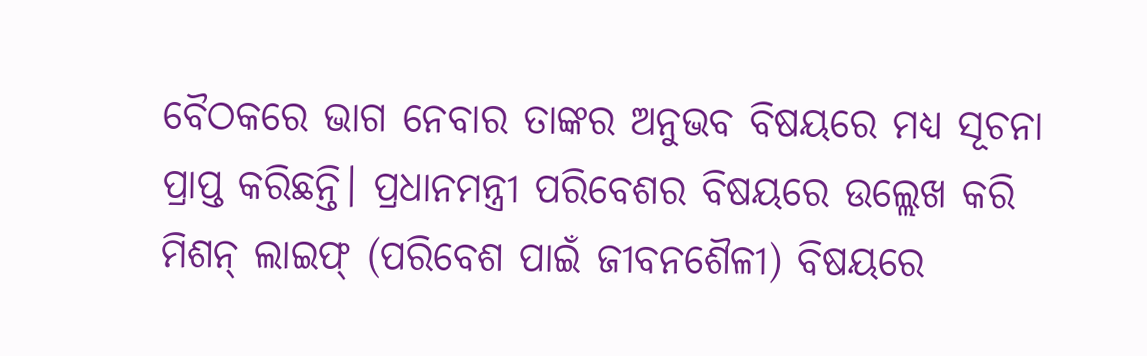ବୈଠକରେ ଭାଗ ନେବାର ତାଙ୍କର ଅନୁଭବ ବିଷୟରେ ମଧ୍ୟ ସୂଚନା ପ୍ରାପ୍ତ କରିଛନ୍ତି। ପ୍ରଧାନମନ୍ତ୍ରୀ ପରିବେଶର ବିଷୟରେ ଉଲ୍ଲେଖ କରି ମିଶନ୍ ଲାଇଫ୍ (ପରିବେଶ ପାଇଁ ଜୀବନଶୈଳୀ) ବିଷୟରେ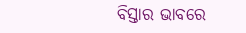ବିସ୍ତାର ଭାବରେ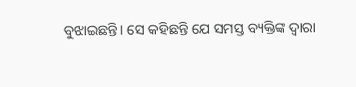ବୁଝାଇଛନ୍ତି। ସେ କହିଛନ୍ତି ଯେ ସମସ୍ତ ବ୍ୟକ୍ତିଙ୍କ ଦ୍ବାରା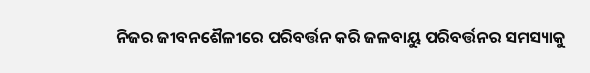ନିଜର ଜୀବନଶୈଳୀରେ ପରିବର୍ତ୍ତନ କରି ଜଳବାୟୁ ପରିବର୍ତ୍ତନର ସମସ୍ୟାକୁ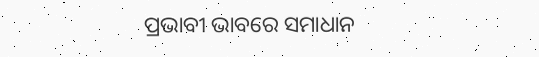ପ୍ରଭାବୀ ଭାବରେ ସମାଧାନ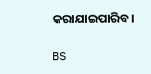କରାଯାଇପାରିବ।

BS